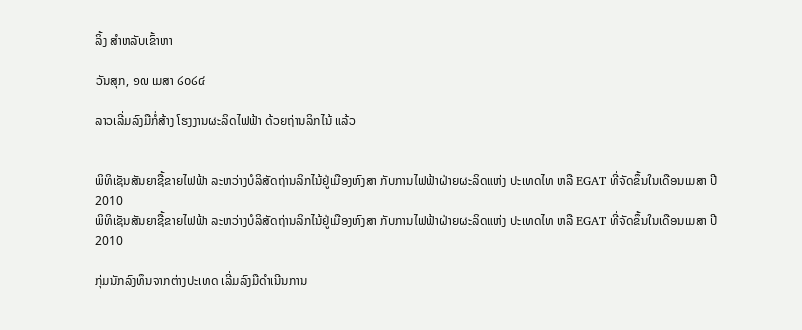ລິ້ງ ສຳຫລັບເຂົ້າຫາ

ວັນສຸກ, ໑໙ ເມສາ ໒໐໒໔

ລາວເລີ່ມລົງມືກໍ່ສ້າງ ໂຮງງານຜະລິດໄຟຟ້າ ດ້ວຍຖ່ານລິກໄນ້ ແລ້ວ


ພິທິເຊັນສັນຍາຊື້ຂາຍໄຟຟ້າ ລະຫວ່າງບໍລິສັດຖ່ານລິກໄນ້ຢູ່ເມືອງຫົງສາ ກັບການໄຟຟ້າຝ່າຍຜະລິດແຫ່ງ ປະເທດໄທ ຫລື EGAT ທີ່ຈັດຂຶ້ນໃນເດືອນເມສາ ປີ 2010
ພິທິເຊັນສັນຍາຊື້ຂາຍໄຟຟ້າ ລະຫວ່າງບໍລິສັດຖ່ານລິກໄນ້ຢູ່ເມືອງຫົງສາ ກັບການໄຟຟ້າຝ່າຍຜະລິດແຫ່ງ ປະເທດໄທ ຫລື EGAT ທີ່ຈັດຂຶ້ນໃນເດືອນເມສາ ປີ 2010

ກຸ່ມນັກລົງທຶນຈາກຕ່າງປະເທດ ເລີ່ມລົງມືດໍາເນີນການ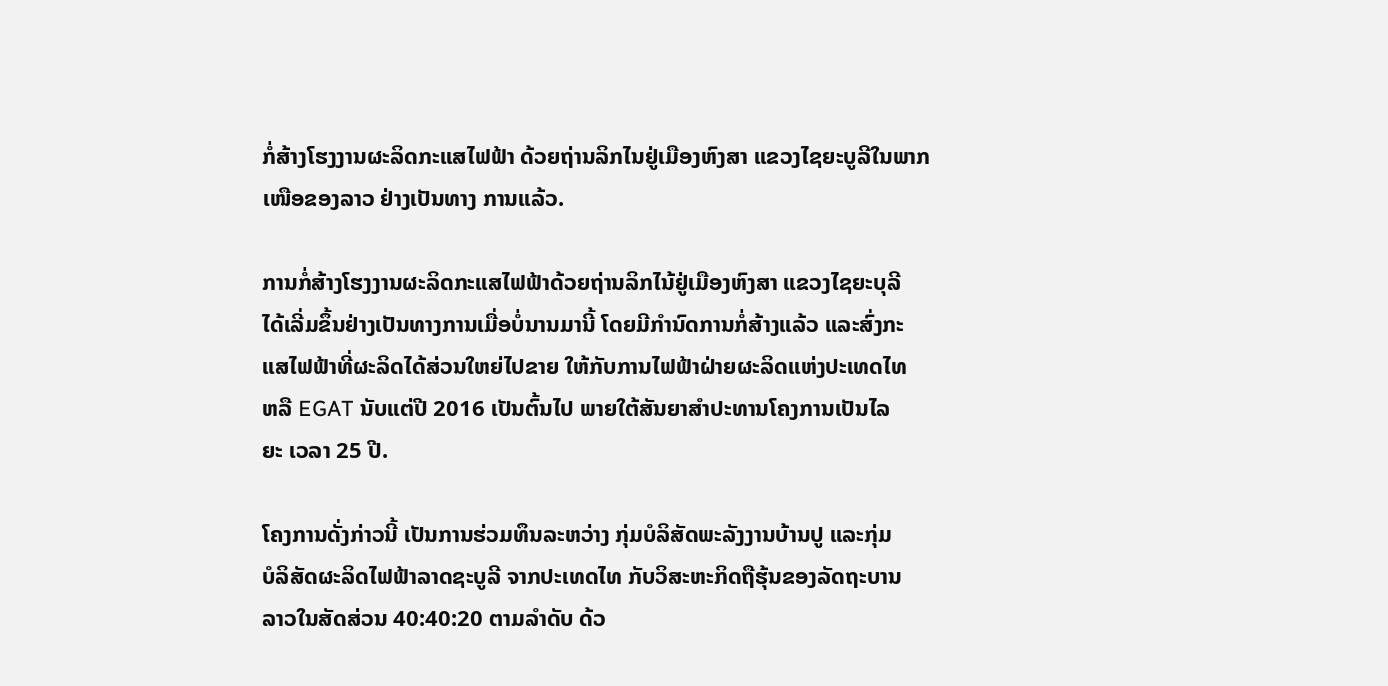ກໍ່ສ້າງໂຮງງານຜະລິດກະແສໄຟຟ້າ ດ້ວຍຖ່ານລິກໄນຢູ່ເມືອງຫົງສາ ແຂວງໄຊຍະບູລີໃນພາກເໜືອຂອງລາວ ຢ່າງເປັນທາງ ການແລ້ວ.

ການກໍ່ສ້າງໂຮງງານຜະລິດກະແສໄຟຟ້າດ້ວຍຖ່ານລິກໄນ້ຢູ່ເມືອງຫົງສາ ແຂວງໄຊຍະບຸລີ
ໄດ້ເລີ່ມຂຶ້ນຢ່າງເປັນທາງການເມື່ອບໍ່ນານມານີ້ ໂດຍມີກໍານົດການກໍ່ສ້າງແລ້ວ ແລະສົ່ງກະ
ແສໄຟຟ້າທີ່ຜະລິດໄດ້ສ່ວນໃຫຍ່ໄປຂາຍ ໃຫ້ກັບການໄຟຟ້າຝ່າຍຜະລິດແຫ່ງປະເທດໄທ
ຫລື EGAT ນັບແຕ່ປີ 2016 ເປັນຕົ້ນໄປ ພາຍໃຕ້ສັນຍາສໍາປະທານໂຄງການເປັນໄລ
ຍະ ເວລາ 25 ປີ.

ໂຄງການດັ່ງກ່າວນີ້ ເປັນການຮ່ວມທຶນລະຫວ່າງ ກຸ່ມບໍລິສັດພະລັງງານບ້ານປູ ແລະກຸ່ມ
ບໍລິສັດຜະລິດໄຟຟ້າລາດຊະບູລີ ຈາກປະເທດໄທ ກັບວິສະຫະກິດຖືຮຸ້ນຂອງລັດຖະບານ
ລາວໃນສັດສ່ວນ 40:40:20 ຕາມລໍາດັບ ດ້ວ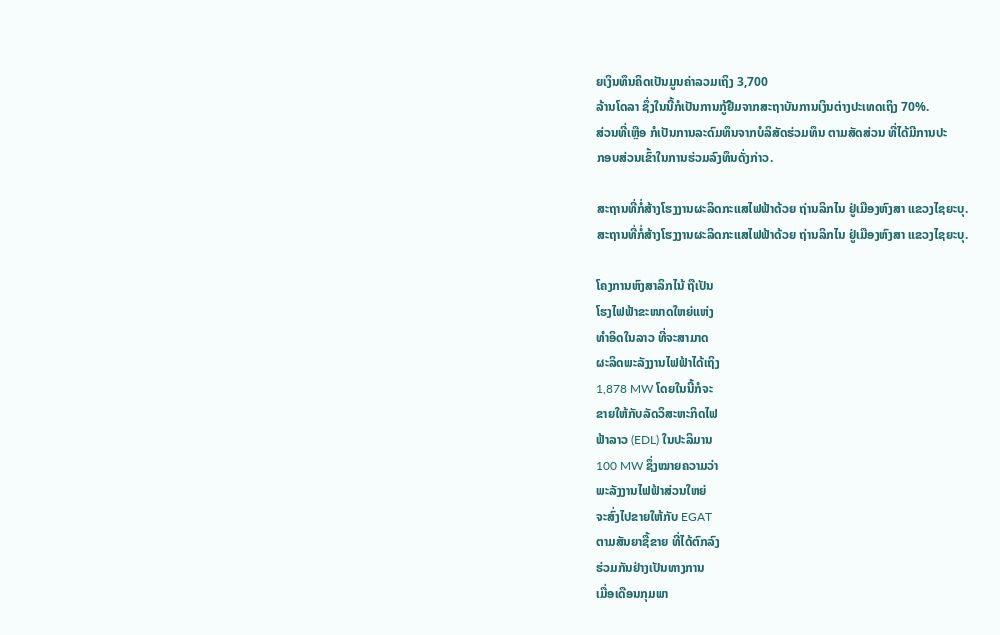ຍເງິນທຶນຄິດເປັນມູນຄ່າລວມເຖິງ 3,700
ລ້ານໂດລາ ຊຶ່ງໃນນີ້ກໍເປັນການກູ້ຢືມຈາກສະຖາບັນການເງິນຕ່າງປະເທດເຖິງ 70%.
ສ່ວນທີ່ເຫຼືອ ກໍເປັນການລະດົມທຶນຈາກບໍລິສັດຮ່ວມທຶນ ຕາມສັດສ່ວນ ທີ່ໄດ້ມີການປະ
ກອບສ່ວນເຂົ້າໃນການຮ່ວມລົງທຶນດັ່ງກ່າວ.

ສະຖານທີ່ກໍ່ສ້າງໂຮງງານຜະລິດກະແສໄຟຟ້າດ້ວຍ ຖ່ານລິກໄນ ຢູ່ເມືອງຫົງສາ ແຂວງໄຊຍະບຸ.
ສະຖານທີ່ກໍ່ສ້າງໂຮງງານຜະລິດກະແສໄຟຟ້າດ້ວຍ ຖ່ານລິກໄນ ຢູ່ເມືອງຫົງສາ ແຂວງໄຊຍະບຸ.

ໂຄງການຫົງສາລິກໄນ້ ຖືເປັນ
ໂຮງໄຟຟ້າຂະໜາດໃຫຍ່ແຫ່ງ
ທໍາອິດໃນລາວ ທີ່ຈະສາມາດ
ຜະລິດພະລັງງານໄຟຟ້າໄດ້ເຖິງ
1,878 MW ໂດຍໃນນີ້ກໍຈະ
ຂາຍໃຫ້ກັບລັດວິສະຫະກິດໄຟ
ຟ້າລາວ (EDL) ໃນປະລິມານ
100 MW ຊຶ່ງໝາຍຄວາມວ່າ
ພະລັງງານໄຟຟ້າສ່ວນໃຫຍ່
ຈະສົ່ງໄປຂາຍໃຫ້ກັບ EGAT
ຕາມສັນຍາຊື້ຂາຍ ທີ່ໄດ້ຕົກລົງ
ຮ່ວມກັນຢ່າງເປັນທາງການ
ເມື່ອເດືອນກຸມພາ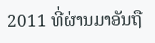2011 ທີ່ຜ່ານມາອັນຖື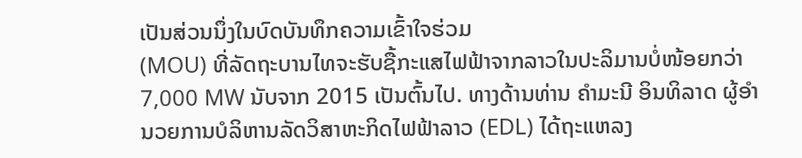ເປັນສ່ວນນຶ່ງໃນບົດບັນທຶກຄວາມເຂົ້າໃຈຮ່ວມ
(MOU) ທີ່ລັດຖະບານໄທຈະຮັບຊື້ກະແສໄຟຟ້າຈາກລາວໃນປະລິມານບໍ່ໜ້ອຍກວ່າ
7,000 MW ນັບຈາກ 2015 ເປັນຕົ້ນໄປ. ທາງດ້ານທ່ານ ຄໍາມະນີ ອິນທິລາດ ຜູ້ອຳ
ນວຍການບໍລິຫານລັດວິສາຫະກິດໄຟຟ້າລາວ (EDL) ໄດ້ຖະແຫລງ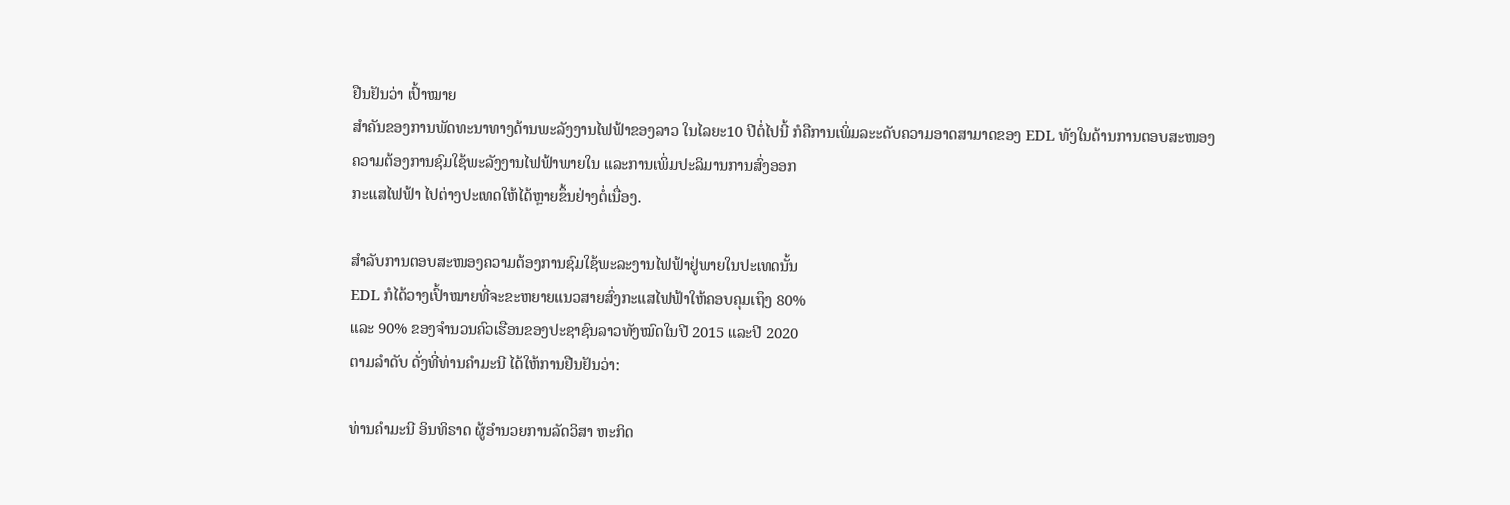ຢືນຢັນວ່າ ເປົ້າໝາຍ
ສຳຄັນຂອງການພັດທະນາທາງດ້ານພະລັງງານໄຟຟ້າຂອງລາວ ໃນໄລຍະ10 ປີຕໍ່ໄປນີ້ ກໍຄືການເພິ່ມລະະດັບຄວາມອາດສາມາດຂອງ EDL ທັງໃນດ້ານການຕອບສະໜອງ
ຄວາມຕ້ອງການຊົມໃຊ້ພະລັງງານໄຟຟ້າພາຍໃນ ແລະການເພິ່ມປະລິມານການສົ່ງອອກ
ກະແສໄຟຟ້າ ໄປຕ່າງປະເທດໃຫ້ໄດ້ຫຼາຍຂຶ້ນຢ່າງຕໍ່ເນື່ອງ.

ສຳລັບການຕອບສະໜອງຄວາມຕ້ອງການຊົມໃຊ້ພະລະງານໄຟຟ້າຢູ່ພາຍໃນປະເທດນັ້ນ
EDL ກໍໄດ້ວາງເປົ້າໝາຍທີ່ຈະຂະຫຍາຍແນວສາຍສົ່ງກະແສໄຟຟ້າໃຫ້ຄອບຄຸມເຖຶງ 80%
ແລະ 90% ຂອງຈຳນວນຄົວເຮືອນຂອງປະຊາຊົນລາວທັງໝົດໃນປີ 2015 ແລະປີ 2020
ຕາມລຳດັບ ດັ່ງທີ່ທ່ານຄໍາມະນີ ໄດ້ໃຫ້ການຢືນຢັນວ່າ:

ທ່ານຄໍາມະນີ ອິນທິຣາດ ຜູ້ອໍານວຍການລັດວິສາ ຫະກິດ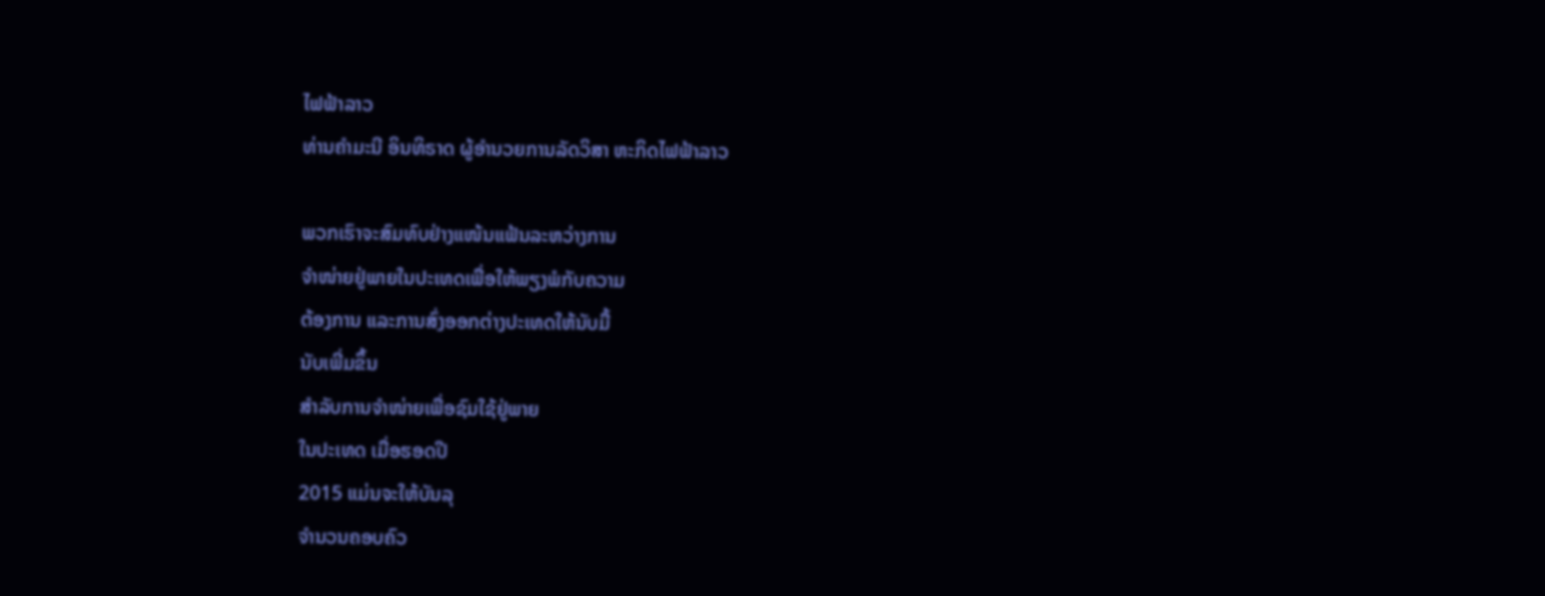ໄຟຟ້າລາວ
ທ່ານຄໍາມະນີ ອິນທິຣາດ ຜູ້ອໍານວຍການລັດວິສາ ຫະກິດໄຟຟ້າລາວ

ພວກເຮົາຈະສົມທົບຢ່າງແໜ້ນແຟ້ນລະຫວ່າງການ
ຈໍາໜ່າຍຢູ່ພາຍໃນປະເທດເພື່ອໃຫ້ພຽງພໍກັບຄວາມ
ຕ້ອງການ ແລະການສົ່ງອອກຕ່າງປະເທດໃຫ້ນັບມື້
ນັບເພີ່ມຂຶ້ນ
ສຳລັບການຈຳໜ່າຍເພື່ອຊົມໃຊ້ຢູ່ພາຍ
ໃນປະເທດ ເມື່ອຮອດປີ
2015 ແມ່ນຈະໃຫ້ບັນລຸ
ຈຳນວນຄອບຄົວ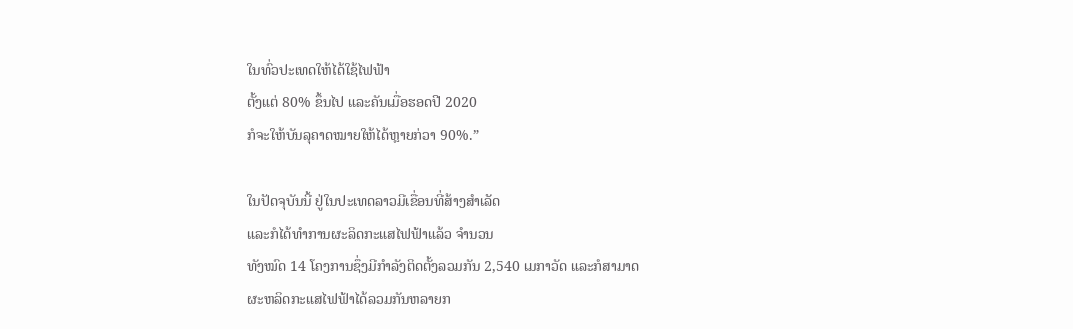ໃນທົ່ວປະເທດໃຫ້ໄດ້ໃຊ້ໄຟຟ້າ
ຕັ້ງແຕ່ 80% ຂຶ້ນໄປ ແລະຄັນເມື່ອຮອດປີ 2020
ກໍຈະໃຫ້ບັນລຸຄາດໝາຍໃຫ້ໄດ້ຫຼາຍກ່ວາ 90%.”

ໃນປັດຈຸບັນນີ້ ຢູ່ໃນປະເທດລາວມີເຂື່ອນທີ່ສ້າງສຳເລັດ
ແລະກໍໄດ້ທໍາການຜະລິດກະແສໄຟຟ້າແລ້ວ ຈຳນວນ
ທັງໝົດ 14 ໂຄງການຊຶ່ງມີກຳລັງຕິດຕັ້ງລວມກັນ 2,540 ເມກາວັດ ແລະກໍສາມາດ
ຜະຫລິດກະແສໄຟຟ້າໄດ້ລວມກັນຫລາຍກ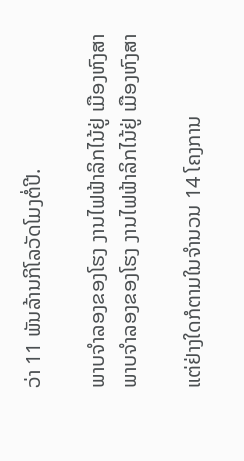ວ່າ 11 ພັນລ້ານກິໂລວັດໂມງຕໍ່ປີ.

ພາບຈໍາລອງຂອງໂຮງ ງານໄຟຟ້າລິກໄນ້ຢູ່ ເມືອງຫົງສາ
ພາບຈໍາລອງຂອງໂຮງ ງານໄຟຟ້າລິກໄນ້ຢູ່ ເມືອງຫົງສາ

ແຕ່ຢ່າງໃດກໍຕາມໃນຈຳນວນ 14 ໂຄງການ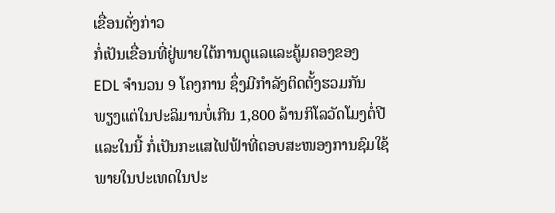ເຂື່ອນດັ່ງກ່າວ
ກໍ່ເປັນເຂື່ອນທີ່ຢູ່ພາຍໃຕ້ການດູແລແລະຄູ້ມຄອງຂອງ
EDL ຈໍານວນ 9 ໂຄງການ ຊຶ່ງມີກໍາລັງຕິດຕັ້ງຮວມກັນ
ພຽງແຕ່ໃນປະລິມານບໍ່ເກີນ 1,800 ລ້ານກິໂລວັດໂມງຕໍ່ປີ
ແລະໃນນີ້ ກໍ່ເປັນກະແສໄຟຟ້າທີ່ຕອບສະໜອງການຊົມໃຊ້
ພາຍໃນປະເທດໃນປະ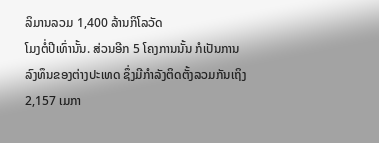ລິມານລວມ 1,400 ລ້ານກິໂລວັດ
ໂມງຕໍ່ປີເທົ່ານັ້ນ. ສ່ວນອີກ 5 ໂຄງການນັ້ນ ກໍເປັນການ
ລົງທຶນຂອງຕ່າງປະເທດ ຊຶ່ງມີກໍາລັງຕິດຕັ້ງລວມກັນເຖິງ
2,157 ເມກາ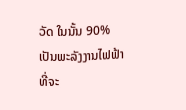ວັດ ໃນນັ້ນ 90% ເປັນພະລັງງານໄຟຟ້າ
ທີ່ຈະ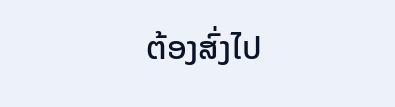ຕ້ອງສົ່ງໄປ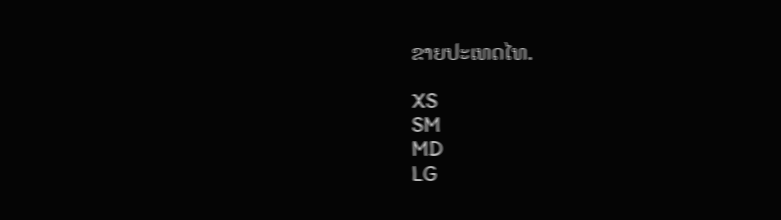ຂາຍປະເທດໄທ.

XS
SM
MD
LG